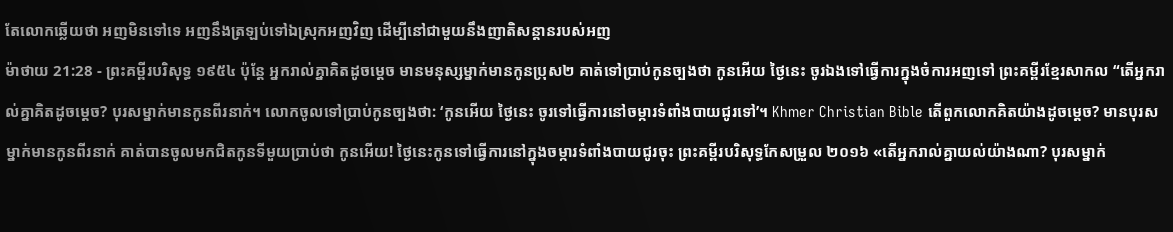តែលោកឆ្លើយថា អញមិនទៅទេ អញនឹងត្រឡប់ទៅឯស្រុកអញវិញ ដើម្បីនៅជាមួយនឹងញាតិសន្តានរបស់អញ
ម៉ាថាយ 21:28 - ព្រះគម្ពីរបរិសុទ្ធ ១៩៥៤ ប៉ុន្តែ អ្នករាល់គ្នាគិតដូចម្តេច មានមនុស្សម្នាក់មានកូនប្រុស២ គាត់ទៅប្រាប់កូនច្បងថា កូនអើយ ថ្ងៃនេះ ចូរឯងទៅធ្វើការក្នុងចំការអញទៅ ព្រះគម្ពីរខ្មែរសាកល “តើអ្នករាល់គ្នាគិតដូចម្ដេច? បុរសម្នាក់មានកូនពីរនាក់។ លោកចូលទៅប្រាប់កូនច្បងថា: ‘កូនអើយ ថ្ងៃនេះ ចូរទៅធ្វើការនៅចម្ការទំពាំងបាយជូរទៅ’។ Khmer Christian Bible តើពួកលោកគិតយ៉ាងដូចម្ដេច? មានបុរសម្នាក់មានកូនពីរនាក់ គាត់បានចូលមកជិតកូនទីមួយប្រាប់ថា កូនអើយ! ថ្ងៃនេះកូនទៅធ្វើការនៅក្នុងចម្ការទំពាំងបាយជូរចុះ ព្រះគម្ពីរបរិសុទ្ធកែសម្រួល ២០១៦ «តើអ្នករាល់គ្នាយល់យ៉ាងណា? បុរសម្នាក់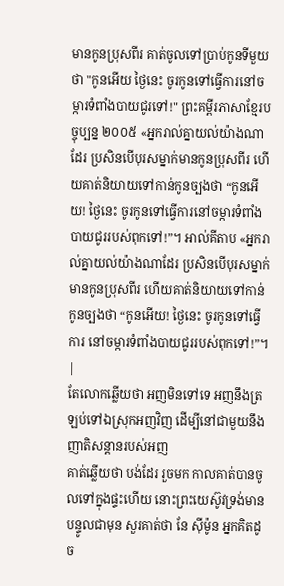មានកូនប្រុសពីរ គាត់ចូលទៅប្រាប់កូនទីមួយថា "កូនអើយ ថ្ងៃនេះ ចូរកូនទៅធ្វើការនៅចម្ការទំពាំងបាយជូរទៅ!" ព្រះគម្ពីរភាសាខ្មែរបច្ចុប្បន្ន ២០០៥ «អ្នករាល់គ្នាយល់យ៉ាងណាដែរ ប្រសិនបើបុរសម្នាក់មានកូនប្រុសពីរ ហើយគាត់និយាយទៅកាន់កូនច្បងថា “កូនអើយ! ថ្ងៃនេះ ចូរកូនទៅធ្វើការនៅចម្ការទំពាំងបាយជូររបស់ពុកទៅ!”។ អាល់គីតាប «អ្នករាល់គ្នាយល់យ៉ាងណាដែរ ប្រសិនបើបុរសម្នាក់មានកូនប្រុសពីរ ហើយគាត់និយាយទៅកាន់កូនច្បងថា “កូនអើយ! ថ្ងៃនេះ ចូរកូនទៅធ្វើការ នៅចម្ការទំពាំងបាយជូររបស់ពុកទៅ!”។ |
តែលោកឆ្លើយថា អញមិនទៅទេ អញនឹងត្រឡប់ទៅឯស្រុកអញវិញ ដើម្បីនៅជាមួយនឹងញាតិសន្តានរបស់អញ
គាត់ឆ្លើយថា បង់ដែរ រួចមក កាលគាត់បានចូលទៅក្នុងផ្ទះហើយ នោះព្រះយេស៊ូវទ្រង់មានបន្ទូលជាមុន សួរគាត់ថា នែ ស៊ីម៉ូន អ្នកគិតដូច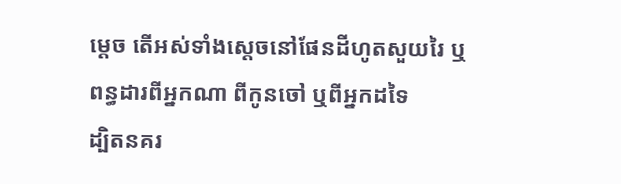ម្តេច តើអស់ទាំងស្តេចនៅផែនដីហូតសួយរៃ ឬពន្ធដារពីអ្នកណា ពីកូនចៅ ឬពីអ្នកដទៃ
ដ្បិតនគរ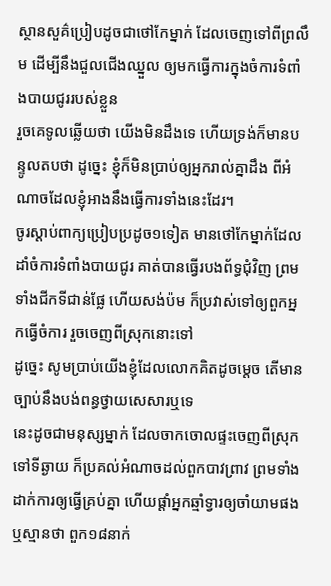ស្ថានសួគ៌ប្រៀបដូចជាថៅកែម្នាក់ ដែលចេញទៅពីព្រលឹម ដើម្បីនឹងជួលជើងឈ្នួល ឲ្យមកធ្វើការក្នុងចំការទំពាំងបាយជូររបស់ខ្លួន
រួចគេទូលឆ្លើយថា យើងមិនដឹងទេ ហើយទ្រង់ក៏មានបន្ទូលតបថា ដូច្នេះ ខ្ញុំក៏មិនប្រាប់ឲ្យអ្នករាល់គ្នាដឹង ពីអំណាចដែលខ្ញុំអាងនឹងធ្វើការទាំងនេះដែរ។
ចូរស្តាប់ពាក្យប្រៀបប្រដូច១ទៀត មានថៅកែម្នាក់ដែលដាំចំការទំពាំងបាយជូរ គាត់បានធ្វើរបងព័ទ្ធជុំវិញ ព្រមទាំងជីកទីជាន់ផ្លែ ហើយសង់ប៉ម ក៏ប្រវាស់ទៅឲ្យពួកអ្នកធ្វើចំការ រួចចេញពីស្រុកនោះទៅ
ដូច្នេះ សូមប្រាប់យើងខ្ញុំដែលលោកគិតដូចម្តេច តើមានច្បាប់នឹងបង់ពន្ធថ្វាយសេសារឬទេ
នេះដូចជាមនុស្សម្នាក់ ដែលចាកចោលផ្ទះចេញពីស្រុកទៅទីឆ្ងាយ ក៏ប្រគល់អំណាចដល់ពួកបាវព្រាវ ព្រមទាំងដាក់ការឲ្យធ្វើគ្រប់គ្នា ហើយផ្តាំអ្នកឆ្មាំទ្វារឲ្យចាំយាមផង
ឬស្មានថា ពួក១៨នាក់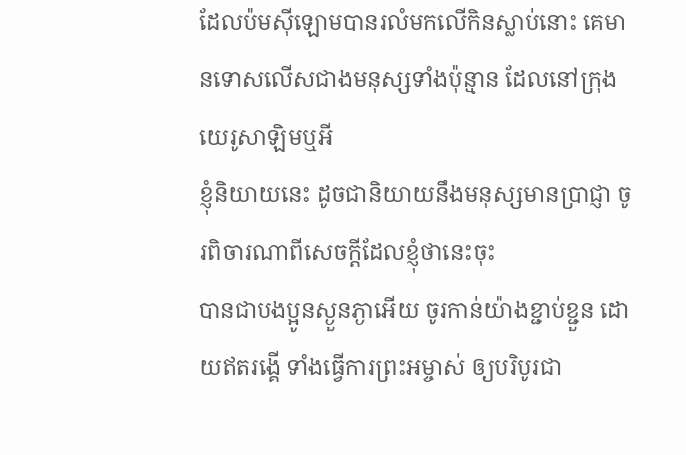ដែលប៉មស៊ីឡោមបានរលំមកលើកិនស្លាប់នោះ គេមានទោសលើសជាងមនុស្សទាំងប៉ុន្មាន ដែលនៅក្រុងយេរូសាឡិមឬអី
ខ្ញុំនិយាយនេះ ដូចជានិយាយនឹងមនុស្សមានប្រាជ្ញា ចូរពិចារណាពីសេចក្ដីដែលខ្ញុំថានេះចុះ
បានជាបងប្អូនស្ងួនភ្ងាអើយ ចូរកាន់យ៉ាងខ្ជាប់ខ្ជួន ដោយឥតរង្គើ ទាំងធ្វើការព្រះអម្ចាស់ ឲ្យបរិបូរជា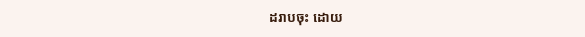ដរាបចុះ ដោយ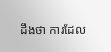ដឹងថា ការដែល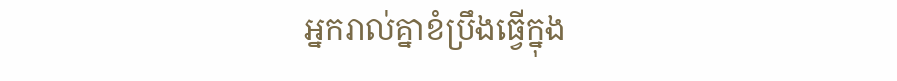អ្នករាល់គ្នាខំប្រឹងធ្វើក្នុង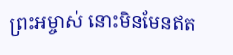ព្រះអម្ចាស់ នោះមិនមែនឥត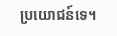ប្រយោជន៍ទេ។